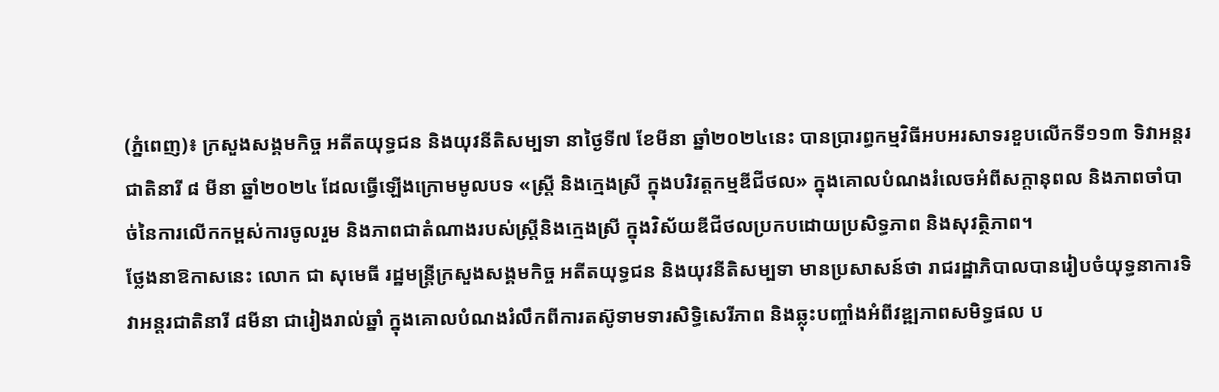(ភ្នំពេញ)៖ ក្រសួងសង្គមកិច្ច អតីតយុទ្ធជន និងយុវនីតិសម្បទា នាថ្ងៃទី៧ ខែមីនា ឆ្នាំ២០២៤នេះ បានប្រារព្ធកម្មវិធីអបអរសាទរខួបលើកទី១១៣ ទិវាអន្តរជាតិនារី ៨ មីនា ឆ្នាំ២០២៤ ដែលធ្វើឡើងក្រោមមូលបទ «ស្រ្តី និងក្មេងស្រី ក្នុងបរិវត្តកម្មឌីជីថល» ក្នុងគោលបំណងរំលេចអំពីសក្តានុពល និងភាពចាំបាច់នៃការលើកកម្ពស់ការចូលរួម និងភាពជាតំណាងរបស់ស្រ្តីនិងក្មេងស្រី ក្នុងវិស័យឌីជីថលប្រកបដោយប្រសិទ្ធភាព និងសុវត្ថិភាព។
ថ្លែងនាឱកាសនេះ លោក ជា សុមេធី រដ្ឋមន្រ្តីក្រសួងសង្គមកិច្ច អតីតយុទ្ធជន និងយុវនីតិសម្បទា មានប្រសាសន៍ថា រាជរដ្ឋាភិបាលបានរៀបចំយុទ្ធនាការទិវាអន្តរជាតិនារី ៨មីនា ជារៀងរាល់ឆ្នាំ ក្នុងគោលបំណងរំលឹកពីការតស៊ូទាមទារសិទ្ធិសេរីភាព និងឆ្លុះបញ្ចាំងអំពីវឌ្ឍភាពសមិទ្ធផល ប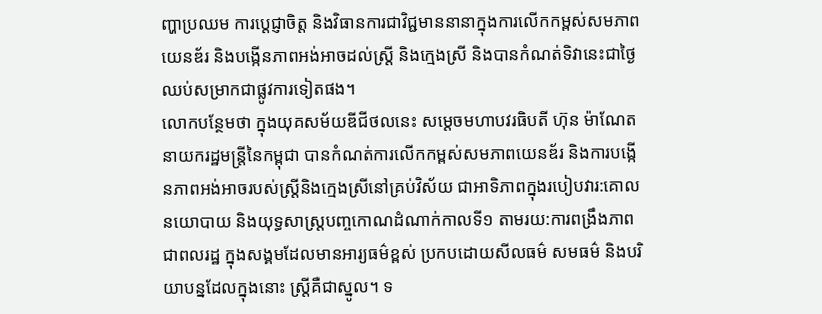ញ្ហាប្រឈម ការប្តេជ្ញាចិត្ត និងវិធានការជាវិជ្ជមាននានាក្នុងការលើកកម្ពស់សមភាពយេនឌ័រ និងបង្កើនភាពអង់អាចដល់ស្ត្រី និងក្មេងស្រី និងបានកំណត់ទិវានេះជាថ្ងៃឈប់សម្រាកជាផ្លូវការទៀតផង។
លោកបន្ថែមថា ក្នុងយុគសម័យឌីជីថលនេះ សម្តេចមហាបវរធិបតី ហ៊ុន ម៉ាណែត នាយករដ្ឋមន្ត្រីនៃកម្ពុជា បានកំណត់ការលើកកម្ពស់សមភាពយេនឌ័រ និងការបង្កើនភាពអង់អាចរបស់ស្រ្តីនិងក្មេងស្រីនៅគ្រប់វិស័យ ជាអាទិភាពក្នុងរបៀបវារ:គោលនយោបាយ និងយុទ្ធសាស្រ្តបញ្ចកោណដំណាក់កាលទី១ តាមរយ:ការពង្រឹងភាពជាពលរដ្ឋ ក្នុងសង្គមដែលមានអារ្យធម៌ខ្ពស់ ប្រកបដោយសីលធម៌ សមធម៌ និងបរិយាបន្នដែលក្នុងនោះ ស្រ្តីគឺជាស្នូល។ ទ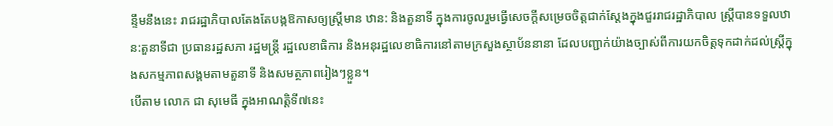ន្ទឹមនឹងនេះ រាជរដ្ឋាភិបាលតែងតែបង្កឱកាសឲ្យស្រ្តីមាន ឋាន: និងតួនាទី ក្នុងការចូលរួមធ្វើសេចក្តីសម្រេចចិត្តជាក់ស្តែងក្នុងជួររាជរដ្ឋាភិបាល ស្រ្តីបានទទួលឋាន:តួនាទីជា ប្រធានរដ្ឋសភា រដ្ឋមន្រ្តី រដ្ឋលេខាធិការ និងអនុរដ្ឋលេខាធិការនៅតាមក្រសួងស្ថាប័ននានា ដែលបញ្ជាក់យ៉ាងច្បាស់ពីការយកចិត្តទុកដាក់ដល់ស្រ្តីក្នុងសកម្មភាពសង្គមតាមតួនាទី និងសមត្ថភាពរៀងៗខ្លួន។
បើតាម លោក ជា សុមេធី ក្នុងអាណត្តិទី៧នេះ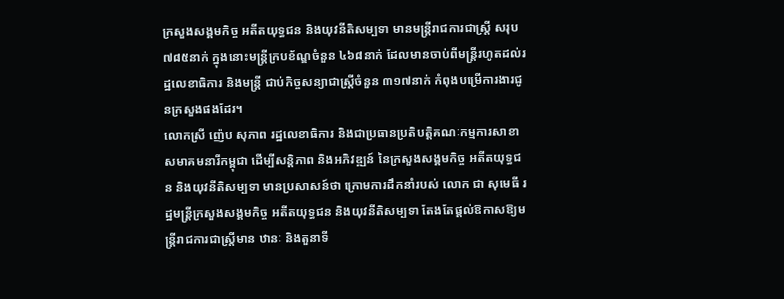ក្រសួងសង្គមកិច្ច អតីតយុទ្ធជន និងយុវនីតិសម្បទា មានមន្ត្រីរាជការជាស្ត្រី សរុប៧៨៥នាក់ ក្នុងនោះមន្ត្រីក្របខ័ណ្ឌចំនួន ៤៦៨នាក់ ដែលមានចាប់ពីមន្ត្រីរហូតដល់រដ្ឋលេខាធិការ និងមន្ត្រី ជាប់កិច្ចសន្យាជាស្ត្រីចំនួន ៣១៧នាក់ កំពុងបម្រើការងារជូនក្រសួងផងដែរ។
លោកស្រី ញ៉េប សុភាព រដ្ឋលេខាធិការ និងជាប្រធានប្រតិបត្តិគណៈកម្មការសាខាសមាគមនារីកម្ពុជា ដើម្បីសន្តិភាព និងអភិវឌ្ឍន៍ នៃក្រសួងសង្គមកិច្ច អតីតយុទ្ធជន និងយុវនីតិសម្បទា មានប្រសាសន៍ថា ក្រោមការដឹកនាំរបស់ លោក ជា សុមេធី រដ្ឋមន្រ្តីក្រសួងសង្គមកិច្ច អតីតយុទ្ធជន និងយុវនីតិសម្បទា តែងតែផ្តល់ឱកាសឱ្យមន្រ្តីរាជការជាស្រ្តីមាន ឋានៈ និងតួនាទី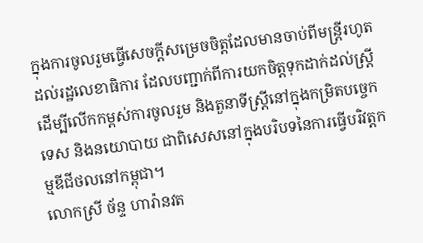ក្នុងការចូលរួមធ្វើសេចក្តីសម្រេចចិត្តដែលមានចាប់ពីមន្រ្តីរហូតដល់រដ្ឋលេខាធិការ ដែលបញ្ជាក់ពីការយកចិត្តទុកដាក់ដល់ស្រ្តី ដើម្បីលើកកម្ពស់ការចូលរួម និងតួនាទីស្រ្តីនៅក្នុងកម្រិតបច្ចេកទេស និងនយោបាយ ជាពិសេសនៅក្នុងបរិបទនៃការធ្វើបរិវត្តកម្មឌីជីថលនៅកម្ពុជា។
លោកស្រី ច័ន្ទ ហារ៉ានវត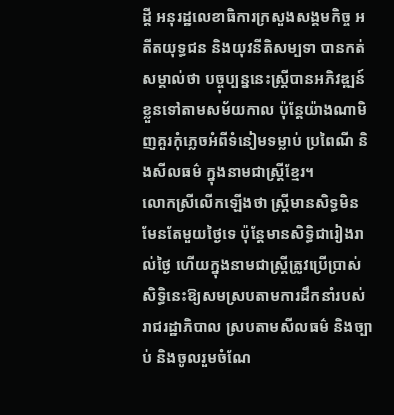ដ្តី អនុរដ្ឋលេខាធិការក្រសួងសង្គមកិច្ច អតីតយុទ្ធជន និងយុវនីតិសម្បទា បានកត់សម្គាល់ថា បច្ចុប្បន្ននេះស្រ្តីបានអភិវឌ្ឍន៍ខ្លួនទៅតាមសម័យកាល ប៉ុន្តែយ៉ាងណាមិញគួរកុំភ្លេចអំពីទំនៀមទម្លាប់ ប្រពៃណី និងសីលធម៌ ក្នុងនាមជាស្រ្តីខ្មែរ។
លោកស្រីលើកឡើងថា ស្រ្តីមានសិទ្ធមិនមែនតែមួយថ្ងៃទេ ប៉ុន្តែមានសិទ្ធិជារៀងរាល់ថ្ងៃ ហើយក្នុងនាមជាស្រ្តីត្រូវប្រើប្រាស់សិទ្ធិនេះឱ្យសមស្របតាមការដឹកនាំរបស់រាជរដ្ឋាភិបាល ស្របតាមសីលធម៌ និងច្បាប់ និងចូលរួមចំណែ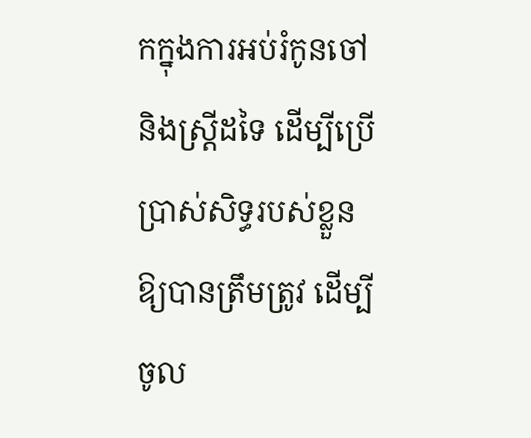កក្នុងការអប់រំកូនចៅ និងស្រ្តីដទៃ ដើម្បីប្រើប្រាស់សិទ្ធរបស់ខ្លួន ឱ្យបានត្រឹមត្រូវ ដើម្បីចូល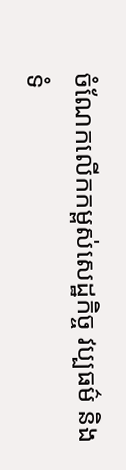ចំណែកលើកកម្ពស់សេដ្ឋកិច្ច វប្បធម៌ និងទំ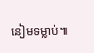នៀមទម្លាប់៕